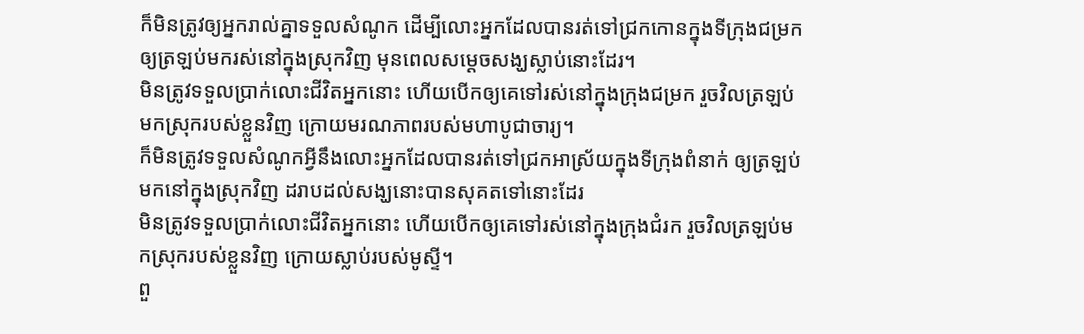ក៏មិនត្រូវឲ្យអ្នករាល់គ្នាទទួលសំណូក ដើម្បីលោះអ្នកដែលបានរត់ទៅជ្រកកោនក្នុងទីក្រុងជម្រក ឲ្យត្រឡប់មករស់នៅក្នុងស្រុកវិញ មុនពេលសម្ដេចសង្ឃស្លាប់នោះដែរ។
មិនត្រូវទទួលប្រាក់លោះជីវិតអ្នកនោះ ហើយបើកឲ្យគេទៅរស់នៅក្នុងក្រុងជម្រក រួចវិលត្រឡប់មកស្រុករបស់ខ្លួនវិញ ក្រោយមរណភាពរបស់មហាបូជាចារ្យ។
ក៏មិនត្រូវទទួលសំណូកអ្វីនឹងលោះអ្នកដែលបានរត់ទៅជ្រកអាស្រ័យក្នុងទីក្រុងពំនាក់ ឲ្យត្រឡប់មកនៅក្នុងស្រុកវិញ ដរាបដល់សង្ឃនោះបានសុគតទៅនោះដែរ
មិនត្រូវទទួលប្រាក់លោះជីវិតអ្នកនោះ ហើយបើកឲ្យគេទៅរស់នៅក្នុងក្រុងជំរក រួចវិលត្រឡប់មកស្រុករបស់ខ្លួនវិញ ក្រោយស្លាប់របស់មូស្ទី។
ពួ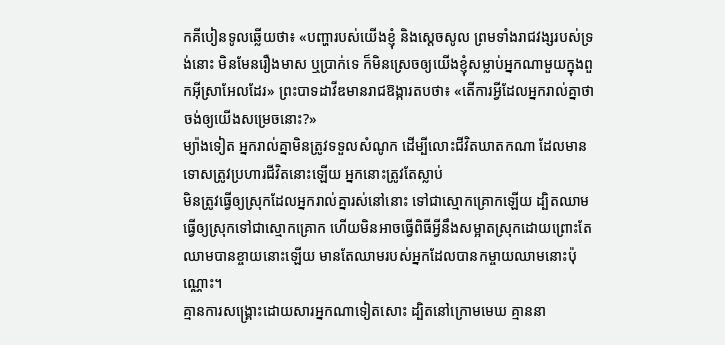កគីបៀនទូលឆ្លើយថា៖ «បញ្ហារបស់យើងខ្ញុំ និងស្តេចសូល ព្រមទាំងរាជវង្សរបស់ទ្រង់នោះ មិនមែនរឿងមាស ឬប្រាក់ទេ ក៏មិនស្រេចឲ្យយើងខ្ញុំសម្លាប់អ្នកណាមួយក្នុងពួកអ៊ីស្រាអែលដែរ» ព្រះបាទដាវីឌមានរាជឱង្ការតបថា៖ «តើការអ្វីដែលអ្នករាល់គ្នាថាចង់ឲ្យយើងសម្រេចនោះ?»
ម្យ៉ាងទៀត អ្នករាល់គ្នាមិនត្រូវទទួលសំណូក ដើម្បីលោះជីវិតឃាតកណា ដែលមានទោសត្រូវប្រហារជីវិតនោះឡើយ អ្នកនោះត្រូវតែស្លាប់
មិនត្រូវធ្វើឲ្យស្រុកដែលអ្នករាល់គ្នារស់នៅនោះ ទៅជាស្មោកគ្រោកឡើយ ដ្បិតឈាមធ្វើឲ្យស្រុកទៅជាស្មោកគ្រោក ហើយមិនអាចធ្វើពិធីអ្វីនឹងសម្អាតស្រុកដោយព្រោះតែឈាមបានខ្ចាយនោះឡើយ មានតែឈាមរបស់អ្នកដែលបានកម្ចាយឈាមនោះប៉ុណ្ណោះ។
គ្មានការសង្គ្រោះដោយសារអ្នកណាទៀតសោះ ដ្បិតនៅក្រោមមេឃ គ្មាននា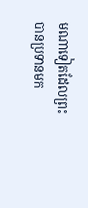មណាទៀតដែលព្រះបានប្រទានមក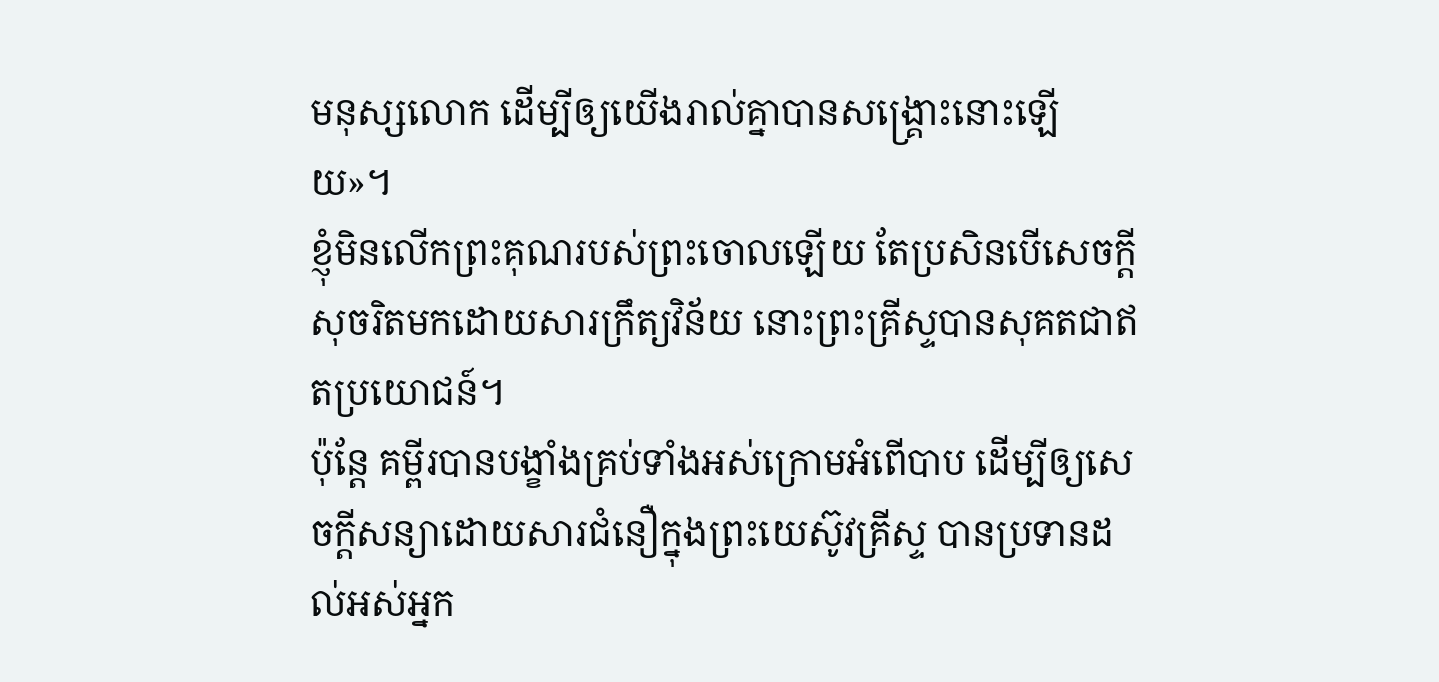មនុស្សលោក ដើម្បីឲ្យយើងរាល់គ្នាបានសង្គ្រោះនោះឡើយ»។
ខ្ញុំមិនលើកព្រះគុណរបស់ព្រះចោលឡើយ តែប្រសិនបើសេចក្ដីសុចរិតមកដោយសារក្រឹត្យវិន័យ នោះព្រះគ្រីស្ទបានសុគតជាឥតប្រយោជន៍។
ប៉ុន្តែ គម្ពីរបានបង្ខាំងគ្រប់ទាំងអស់ក្រោមអំពើបាប ដើម្បីឲ្យសេចក្ដីសន្យាដោយសារជំនឿក្នុងព្រះយេស៊ូវគ្រីស្ទ បានប្រទានដល់អស់អ្នក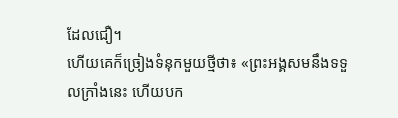ដែលជឿ។
ហើយគេក៏ច្រៀងទំនុកមួយថ្មីថា៖ «ព្រះអង្គសមនឹងទទួលក្រាំងនេះ ហើយបក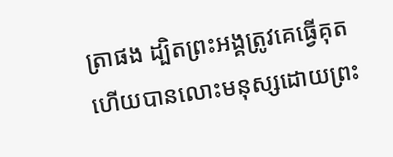ត្រាផង ដ្បិតព្រះអង្គត្រូវគេធ្វើគុត ហើយបានលោះមនុស្សដោយព្រះ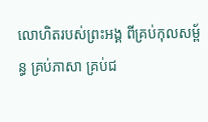លោហិតរបស់ព្រះអង្គ ពីគ្រប់កុលសម្ព័ន្ធ គ្រប់ភាសា គ្រប់ជ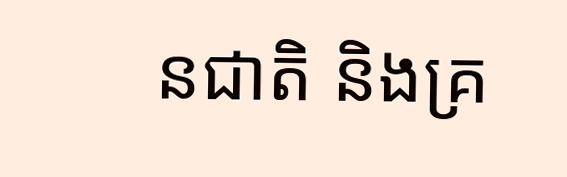នជាតិ និងគ្រ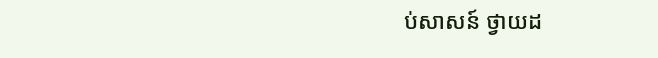ប់សាសន៍ ថ្វាយដ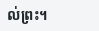ល់ព្រះ។